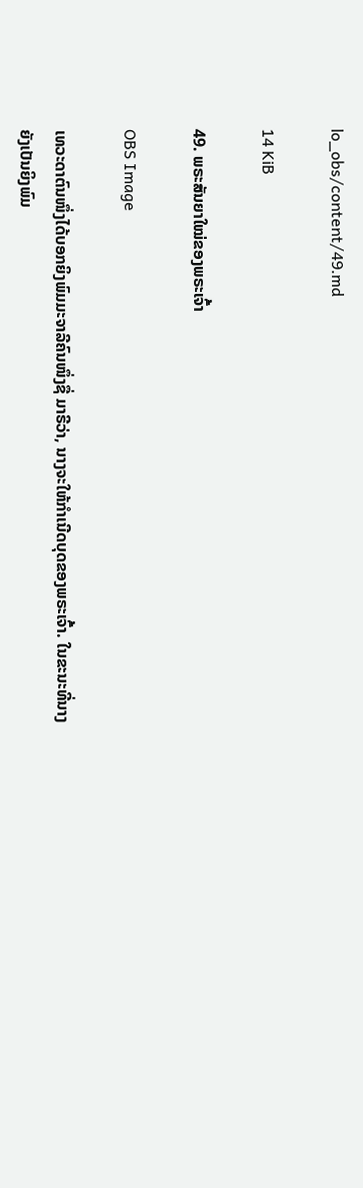lo_obs/content/49.md

14 KiB

49. ພຣະສັນຍາໃໝ່ຂອງພຣະເຈົ້າ

OBS Image

ເທວະດາຕົນໜຶ່ງໄດ້ບອກຍິງພົມມະຈາລີຄົນໜຶ່ງຊື່ ມາຣີວ່າ, ນາງຈະໃຫ້ກໍາເນີດບຸດຂອງພຣະເຈົ້າ. ໃນຂະນະທີ່ນາງຍັງເປັນຍິງພົມ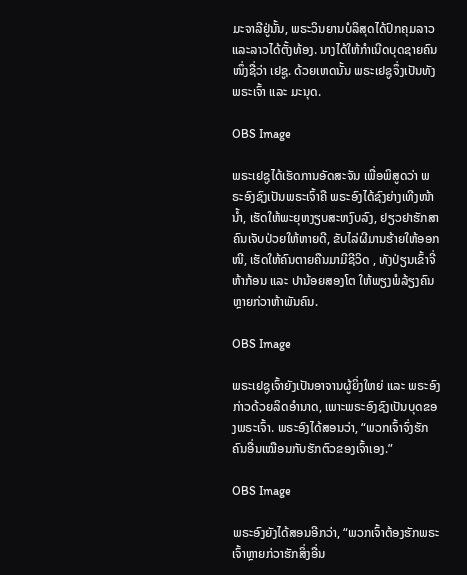ມະຈາລີຢູ່ນັ້ນ, ພຣະວິນຍານບໍລິສຸດໄດ້ປົກຄຸມລາວ ແລະລາວໄດ້ຕັ້ງທ້ອງ. ນາງໄດ້ໃຫ້ກໍາເນີດບຸດຊາຍຄົນໜຶ່ງຊື່ວ່າ ເຢຊູ. ດ້ວຍເຫດນັ້ນ ພຣະເຢຊູຈຶ່ງເປັນທັງພຣະເຈົ້າ ແລະ ມະນຸດ.

OBS Image

ພຣະເຢຊູໄດ້ເຮັດການອັດສະຈັນ ເພື່ອພິສູດວ່າ ພຣະອົງຊົງເປັນພຣະເຈົ້າຄື ພຣະອົງໄດ້ຊົງຍ່າງເທີງໜ້ານໍ້າ, ເຮັດໃຫ້ພະຍຸຫງຽບສະຫງົບລົງ, ຢຽວຢາຮັກສາຄົນເຈັບປ່ວຍໃຫ້ຫາຍດີ, ຂັບໄລ່ຜີມານຮ້າຍໃຫ້ອອກໜີ, ເຮັດໃຫ້ຄົນຕາຍຄືນມາມີຊີວິດ , ທັງປ່ຽນເຂົ້າຈີ່ຫ້າກ້ອນ ແລະ ປານ້ອຍສອງໂຕ ໃຫ້ພຽງພໍລ້ຽງຄົນຫຼາຍກ່ວາຫ້າພັນຄົນ.

OBS Image

ພຣະເຢຊູເຈົ້າຍັງເປັນອາຈານຜູ້ຍິ່ງໃຫຍ່ ແລະ ພຣະອົງກ່າວດ້ວຍລິດອໍານາດ, ເພາະພຣະອົງຊົງເປັນບຸດຂອງພຣະເຈົ້າ. ພຣະອົງໄດ້ສອນວ່າ, “ພວກເຈົ້າຈົ່ງຮັກຄົນອື່ນເໝືອນກັບຮັກຕົວຂອງເຈົ້າເອງ.”

OBS Image

ພຣະອົງຍັງໄດ້ສອນອີກວ່າ, “ພວກເຈົ້າຕ້ອງຮັກພຣະເຈົ້າຫຼາຍກ່ວາຮັກສິ່ງອື່ນ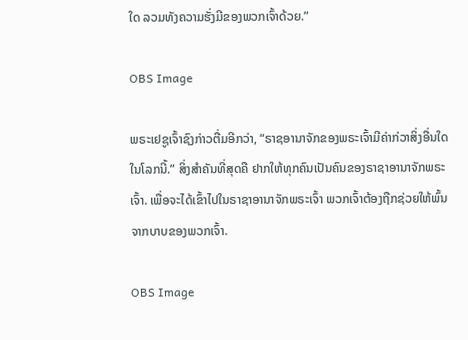ໃດ ລວມທັງຄວາມຮັ່ງມີຂອງພວກເຈົ້າດ້ວຍ.”

OBS Image

ພຣະເຢຊູເຈົ້າຊົງກ່າວຕື່ມອີກວ່າ, “ຣາຊອານາຈັກຂອງພຣະເຈົ້າມີຄ່າກ່ວາສິ່ງອື່ນໃດໃນໂລກນີ້.” ສິ່ງສໍາຄັນທີ່ສຸດຄື ຢາກໃຫ້ທຸກຄົນເປັນຄົນຂອງຣາຊາອານາຈັກພຣະເຈົ້າ. ເພື່ອຈະໄດ້ເຂົ້າໄປໃນຣາຊາອານາຈັກພຣະເຈົ້າ ພວກເຈົ້າຕ້ອງຖືກຊ່ວຍໃຫ້ພົ້ນຈາກບາບຂອງພວກເຈົ້າ.

OBS Image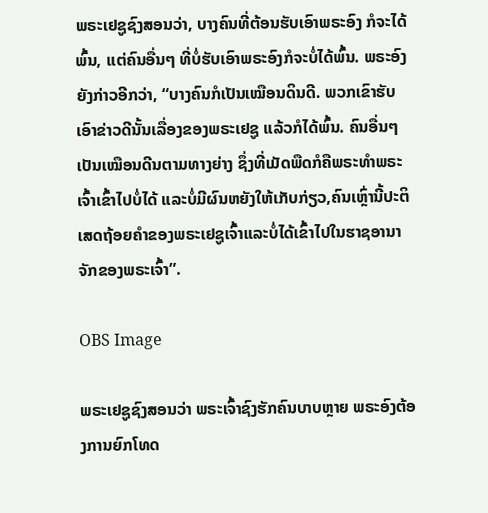ພຣະເຢຊູຊົງສອນວ່າ, ບາງຄົນທີ່ຕ້ອນຮັບເອົາພຣະອົງ ກໍຈະໄດ້ພົ້ນ, ແຕ່ຄົນອື່ນໆ ທີ່ບໍ່ຮັບເອົາພຣະອົງກໍຈະບໍ່ໄດ້ພົ້ນ. ພຣະອົງຍັງກ່າວອີກວ່າ, “ບາງຄົນກໍເປັນເໝືອນດິນດີ. ພວກເຂົາຮັບເອົາຂ່າວດີນັ້ນເລື່ອງຂອງພຣະເຢຊູ ແລ້ວກໍໄດ້ພົ້ນ. ຄົນອື່ນໆເປັນເໝືອນດີນຕາມທາງຍ່າງ ຊຶ່ງທີ່ເມັດພືດກໍຄືພຣະທຳພຣະເຈົ້າເຂົ້າໄປບໍ່ໄດ້ ແລະບໍ່ມີຜົນຫຍັງໃຫ້ເກັບກ່ຽວ,ຄົນເຫຼົ່ານີ້ປະຕິເສດຖ້ອຍຄຳຂອງພຣະເຢຊູເຈົ້າແລະບໍ່ໄດ້ເຂົ້າໄປໃນຮາຊອານາຈັກຂອງພຣະເຈົ້າ”.

OBS Image

ພຣະເຢຊູຊົງສອນວ່າ ພຣະເຈົ້າຊົງຮັກຄົນບາບຫຼາຍ ພຣະອົງຕ້ອງການຍົກໂທດ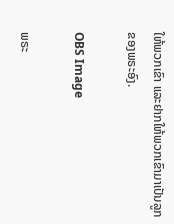ໃຫ້ພວກເຂົາ ແລະຢາກໃຫ້ພວກເຂົາມາເປັນລູກຂອງພຣະອົງ.

OBS Image

ພຣະ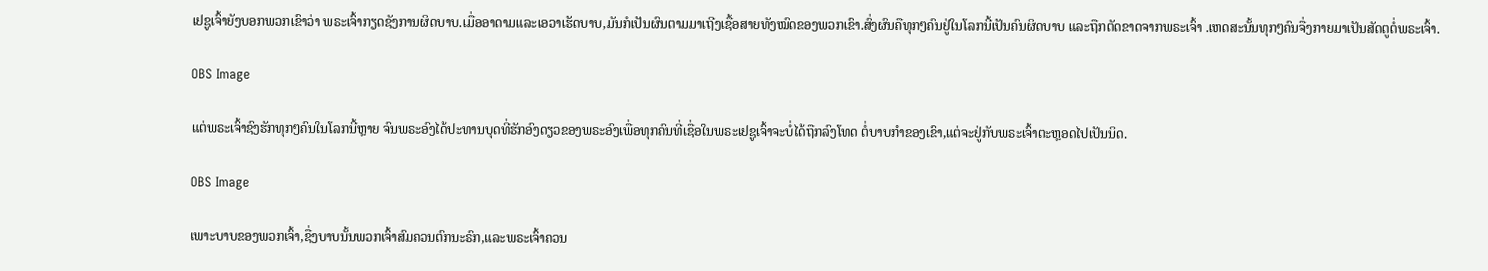ເຢຊູເຈົ້າຍັງບອກພວກເຂົາວ່າ ພຣະເຈົ້າກຽດຊັງການຜິດບາບ.ເມື່ອອາດາມແລະເອວາເຮັດບາບ,ມັນກໍເປັນຜົນຕາມມາເຖີງເຊື້ອສາຍທັງໝົດຂອງພວກເຂົາ.ສົ່ງຜົນຄືທຸກໆຄົນຢູ່ໃນໂລກນີ້ເປັນຄົນຜິດບາບ ແລະຖືກຕັດຂາດຈາກພຣະເຈົ້າ .ເຫດສະນັ້ນທຸກໆຄົນຈື່ງກາຍມາເປັນສັດຕູຕໍ່ພຣະເຈົ້າ.

OBS Image

ແຕ່ພຣະເຈົ້າຊົງຮັກທຸກໆຄົນໃນໂລກນີ້ຫຼາຍ ຈົນພຣະອົງໄດ້ປະທານບຸດທີ່ຮັກອົງດຽວຂອງພຣະອົງເພື່ອທຸກຄົນທີ່ເຊື່ອໃນພຣະເຢຊູເຈົ້າຈະບໍ່ໄດ້ຖືກລົງໂທດ ຕໍ່ບາບກຳຂອງເຂົາ,ແຕ່ຈະຢູ່ກັບພຣະເຈົ້າຕະຫຼອດໄປເປັນນິດ.

OBS Image

ເພາະບາບຂອງພວກເຈົ້າ,ຊື່ງບາບນັ້ນພວກເຈົ້າສົມຄວນຕົກນະຣົກ,ແລະພຣະເຈົ້າຄວນ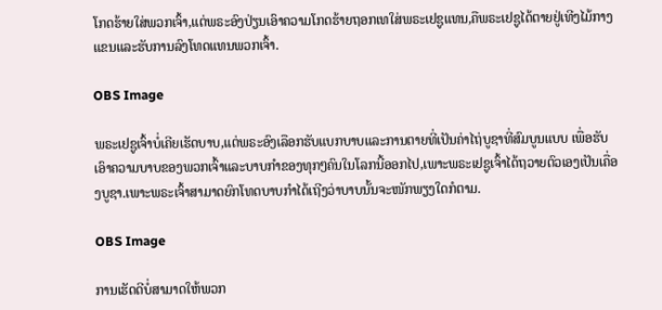ໂກດຮ້າຍໃສ່ພວກເຈົ້າ,ແຕ່ພຣະອົງປ່ຽນເອົາຄວາມໂກດຮ້າຍຖອກເທໃສ່ພຣະເຢຊູແທນ,ຄືພຣະເຢຊູໄດ້ຕາຍຢູ່ເທີງໄມ້ກາງແຂນແລະຮັບການລົງໂທດແທນພວກເຈົ້າ.

OBS Image

ພຣະເຢຊູເຈົ້າບໍ່ເຄີຍເຮັດບາບ,ແຕ່ພຣະອົງເລືອກຮັບແບກບາບແລະການຕາຍທີ່ເປັນຄ່າໄຖ່ບູຊາທີ່ສົມບູນແບບ ເພື່ອຮັບເອົາຄວາມບາບຂອງພວກເຈົ້າແລະບາບກຳຂອງທຸກໆຄົນໃນໂລກນີ້ອອກໄປ,ເພາະພຣະເຢຊູເຈົ້າໄດ້ຖວາຍຕົວເອງເປັນເຄື່ອງບູຊາ.ເພາະພຣະເຈົ້າສາມາດຍົກໂທດບາບກຳໄດ້ເຖີງວ່າບາບນັ້ນຈະໜັກພຽງໃດກໍຕາມ.

OBS Image

ການເຮັດດີບໍ່ສາມາດໃຫ້ພວກ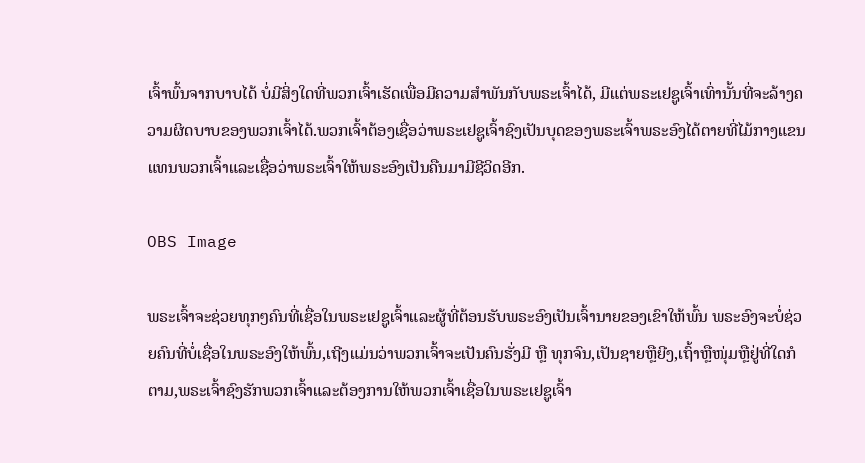ເຈົ້າພົ້ນຈາກບາບໄດ້ ບໍ່ມີສິ່ງໃດທີ່ພວກເຈົ້າເຮັດເພື່ອມີຄວາມສຳພັນກັບພຣະເຈົ້າໄດ້, ມີແຕ່ພຣະເຢຊູເຈົ້າເທົ່ານັ້ນທີ່ຈະລ້າງຄວາມຜິດບາບຂອງພວກເຈົ້າໄດ້.ພວກເຈົ້າຕ້ອງເຊື່ອວ່າພຣະເຢຊູເຈົ້າຊົງເປັນບຸດຂອງພຣະເຈົ້າພຣະອົງໄດ້ຕາຍທີ່ໄມ້ກາງແຂນແທນພວກເຈົ້າແລະເຊື່ອວ່າພຣະເຈົ້າໃຫ້ພຣະອົງເປັນຄືນມາມີຊີວິດອີກ.

OBS Image

ພຣະເຈົ້າຈະຊ່ວຍທຸກໆຄົນທີ່ເຊື່ອໃນພຣະເຢຊູເຈົ້າແລະຜູ້ທີ່ຕ້ອນຮັບພຣະອົງເປັນເຈົ້ານາຍຂອງເຂົາໃຫ້ພົ້ນ ພຣະອົງຈະບໍ່ຊ່ວຍຄົນທີ່ບໍ່ເຊື່ອໃນພຣະອົງໃຫ້ພົ້ນ,ເຖີງແມ່ນວ່າພວກເຈົ້າຈະເປັນຄົນຮັ່ງມີ ຫຼື ທຸກຈົນ,ເປັນຊາຍຫຼືຍີງ,ເຖົ້າຫຼືໜຸ່ມຫຼືຢູ່ທີ່ໃດກໍຕາມ,ພຣະເຈົ້າຊົງຮັກພວກເຈົ້າແລະຕ້ອງການໃຫ້ພວກເຈົ້າເຊື່ອໃນພຣະເຢຊູເຈົ້າ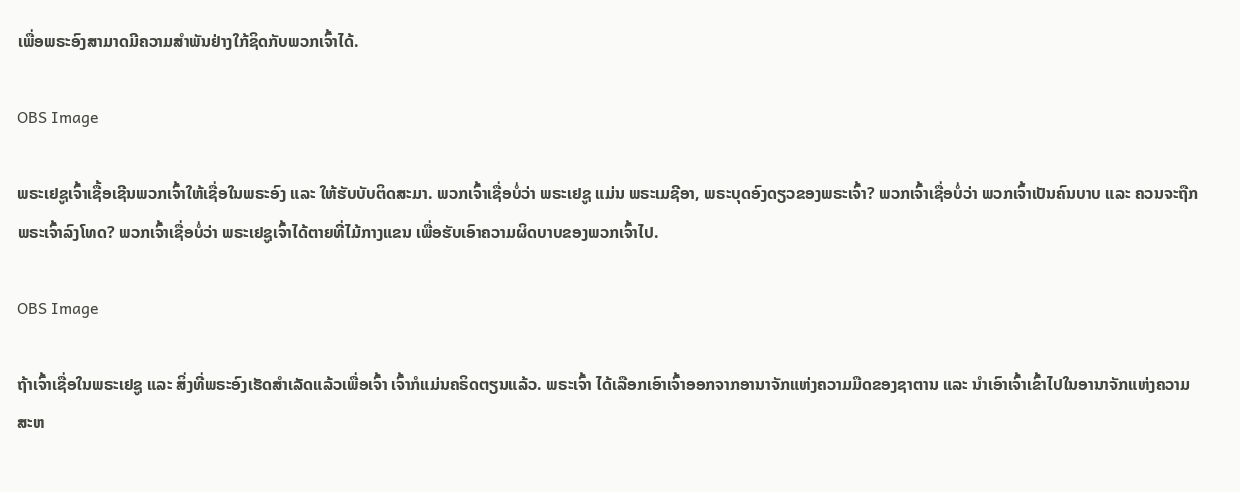ເພື່ອພຣະອົງສາມາດມີຄວາມສຳພັນຢ່າງໃກ້ຊິດກັບພວກເຈົ້າໄດ້.

OBS Image

ພຣະເຢຊູເຈົ້າເຊື້ອເຊີນພວກເຈົ້າໃຫ້ເຊື່ອໃນພຣະອົງ ແລະ ໃຫ້ຮັບບັບຕິດສະມາ. ພວກເຈົ້າເຊື່ອບໍ່ວ່າ ພຣະເຢຊູ ແມ່ນ ພຣະເມຊີອາ, ພຣະບຸດອົງດຽວຂອງພຣະເຈົ້າ? ພວກເຈົ້າເຊື່ອບໍ່ວ່າ ພວກເຈົ້າເປັນຄົນບາບ ແລະ ຄວນຈະຖືກພຣະເຈົ້າລົງໂທດ? ພວກເຈົ້າເຊື່ອບໍ່ວ່າ ພຣະເຢຊູເຈົ້າໄດ້ຕາຍທີ່ໄມ້ກາງແຂນ ເພື່ອຮັບເອົາຄວາມຜິດບາບຂອງພວກເຈົ້າໄປ.

OBS Image

ຖ້າເຈົ້າເຊື່ອໃນພຣະເຢຊູ ແລະ ສິ່ງທີ່ພຣະອົງເຮັດສໍາເລັດແລ້ວເພື່ອເຈົ້າ ເຈົ້າກໍແມ່ນຄຣິດຕຽນແລ້ວ. ພຣະເຈົ້າ ໄດ້ເລືອກເອົາເຈົ້າອອກຈາກອານາຈັກແຫ່ງຄວາມມືດຂອງຊາຕານ ແລະ ນໍາເອົາເຈົ້າເຂົ້າໄປໃນອານາຈັກແຫ່ງຄວາມສະຫ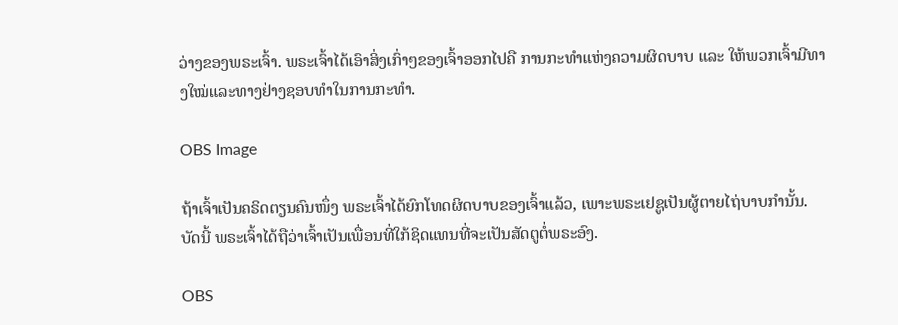ວ່າງຂອງພຣະເຈົ້າ. ພຣະເຈົ້າໄດ້ເອົາສິ່ງເກົ່າໆຂອງເຈົ້າອອກໄປຄື ການກະທໍາແຫ່ງຄວາມຜິດບາບ ແລະ ໃຫ້ພວກເຈົ້າມີທາງໃໝ່ແລະທາງຢ່າງຊອບທຳໃນການກະທຳ.

OBS Image

ຖ້າເຈົ້າເປັນຄຣິດຕຽນຄົນໜຶ່ງ ພຣະເຈົ້າໄດ້ຍົກໂທດຜິດບາບຂອງເຈົ້າແລ້ວ, ເພາະພຣະເຢຊູເປັນຜູ້ຕາຍໄຖ່ບາບກຳນັ້ນ. ບັດນີ້ ພຣະເຈົ້າໄດ້ຖືວ່າເຈົ້າເປັນເພື່ອນທີ່ໃກ້ຊິດແທນທີ່ຈະເປັນສັດຕູຕໍ່ພຣະອົງ.

OBS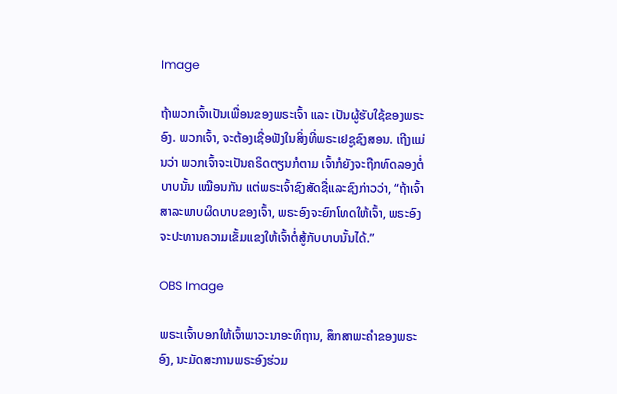Image

ຖ້າພວກເຈົ້າເປັນເພື່ອນຂອງພຣະເຈົ້າ ແລະ ເປັນຜູ້ຮັບໃຊ້ຂອງພຣະອົງ. ພວກເຈົ້າ, ຈະຕ້ອງເຊື່ອຟັງໃນສິ່ງທີ່ພຣະເຢຊູຊົງສອນ. ເຖີງແມ່ນວ່າ ພວກເຈົ້າຈະເປັນຄຣິດຕຽນກໍຕາມ ເຈົ້າກໍຍັງຈະຖືກທົດລອງຕໍ່ບາບນັ້ນ ເໝືອນກັນ ແຕ່ພຣະເຈົ້າຊົງສັດຊື່ແລະຊົງກ່າວວ່າ, “ຖ້າເຈົ້າສາລະພາບຜິດບາບຂອງເຈົ້າ, ພຣະອົງຈະຍົກໂທດໃຫ້ເຈົ້າ, ພຣະອົງຈະປະທານຄວາມເຂັ້ມແຂງໃຫ້ເຈົ້າຕໍ່ສູ້ກັບບາບນັ້ນໄດ້.”

OBS Image

ພຣະເເຈົ້າບອກໃຫ້ເຈົ້າພາວະນາອະທິຖານ, ສຶກສາພະຄໍາຂອງພຣະອົງ, ນະມັດສະການພຣະອົງຮ່ວມ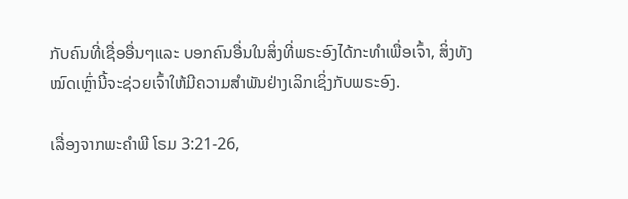ກັບຄົນທີ່ເຊື່ອອື່ນໆແລະ ບອກຄົນອື່ນໃນສິ່ງທີ່ພຣະອົງໄດ້ກະທໍາເພື່ອເຈົ້າ, ສິ່ງທັງໝົດເຫຼົ່ານີ້ຈະຊ່ວຍເຈົ້າໃຫ້ມີຄວາມສໍາພັນຢ່າງເລິກເຊິ່ງກັບພຣະອົງ.

ເລື່ອງຈາກພະຄໍາພີ ໂຣມ 3:21-26,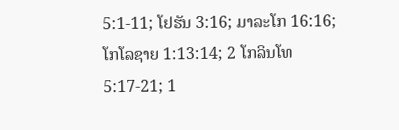5:1-11; ໂຢຮັນ 3:16; ມາລະໂກ 16:16; ໂກໂລຊາຍ 1:13:14; 2 ໂກລິນໂທ 5:17-21; 1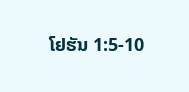ໂຢຮັນ 1:5-10